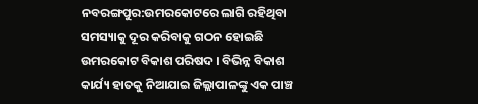ନବରଙ୍ଗପୁର:ଉମରକୋଟରେ ଲାଗି ରହିଥିବା ସମସ୍ୟାକୁ ଦୂର କରିବାକୁ ଗଠନ ହୋଇଛି ଉମରକୋଟ ବିକାଶ ପରିଷଦ । ବିଭିନ୍ନ ବିକାଶ କାର୍ଯ୍ୟ ହାତକୁ ନିଆଯାଇ ଜିଲ୍ଲାପାଳଙ୍କୁ ଏକ ପାଞ୍ଚ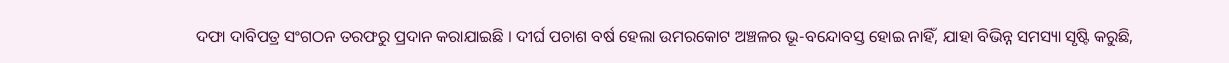ଦଫା ଦାବିପତ୍ର ସଂଗଠନ ତରଫରୁ ପ୍ରଦାନ କରାଯାଇଛି । ଦୀର୍ଘ ପଚାଶ ବର୍ଷ ହେଲା ଉମରକୋଟ ଅଞ୍ଚଳର ଭୂ-ବନ୍ଦୋବସ୍ତ ହୋଇ ନାହିଁ, ଯାହା ବିଭିନ୍ନ ସମସ୍ୟା ସୃଷ୍ଟି କରୁଛି,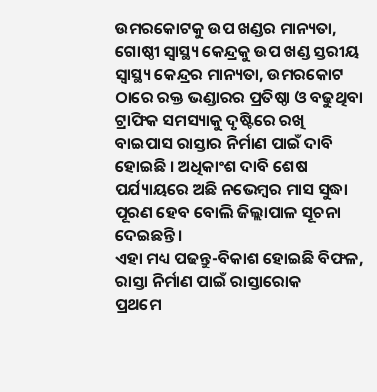ଉମରକୋଟକୁ ଉପ ଖଣ୍ଡର ମାନ୍ୟତା, ଗୋଷ୍ଠୀ ସ୍ବାସ୍ଥ୍ୟ କେନ୍ଦ୍ରକୁ ଉପ ଖଣ୍ଡ ସ୍ତରୀୟ ସ୍ବାସ୍ଥ୍ୟ କେନ୍ଦ୍ରର ମାନ୍ୟତା, ଉମରକୋଟ ଠାରେ ରକ୍ତ ଭଣ୍ଡାରର ପ୍ରତିଷ୍ଠା ଓ ବଢୁଥିବା ଟ୍ରାଫିକ ସମସ୍ୟାକୁ ଦୃଷ୍ଟିରେ ରଖି ବାଇପାସ ରାସ୍ତାର ନିର୍ମାଣ ପାଇଁ ଦାବି ହୋଇଛି । ଅଧିକାଂଶ ଦାବି ଶେଷ ପର୍ଯ୍ୟାୟରେ ଅଛି ନଭେମ୍ବର ମାସ ସୁଦ୍ଧା ପୂରଣ ହେବ ବୋଲି ଜିଲ୍ଲାପାଳ ସୂଚନା ଦେଇଛନ୍ତି ।
ଏହା ମଧ୍ୟ ପଢନ୍ତୁ-ବିକାଶ ହୋଇଛି ବିଫଳ, ରାସ୍ତା ନିର୍ମାଣ ପାଇଁ ରାସ୍ତାରୋକ
ପ୍ରଥମେ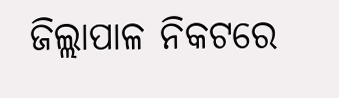ଜିଲ୍ଲାପାଳ ନିକଟରେ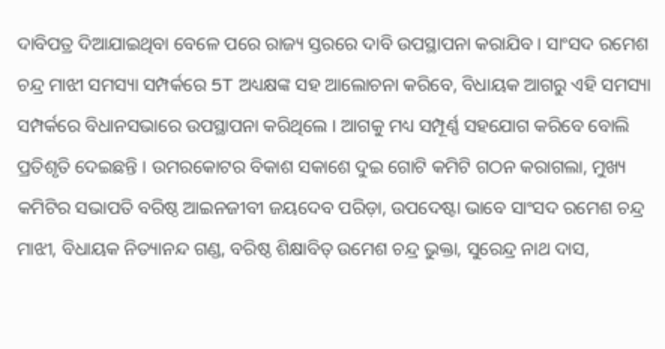ଦାବିପତ୍ର ଦିଆଯାଇଥିବା ବେଳେ ପରେ ରାଜ୍ୟ ସ୍ତରରେ ଦାବି ଉପସ୍ଥାପନା କରାଯିବ । ସାଂସଦ ରମେଶ ଚନ୍ଦ୍ର ମାଝୀ ସମସ୍ୟା ସମ୍ପର୍କରେ 5T ଅଧ୍ୟକ୍ଷଙ୍କ ସହ ଆଲୋଚନା କରିବେ, ବିଧାୟକ ଆଗରୁ ଏହି ସମସ୍ୟା ସମ୍ପର୍କରେ ବିଧାନସଭାରେ ଉପସ୍ଥାପନା କରିଥିଲେ । ଆଗକୁ ମଧ୍ୟ ସମ୍ପୂର୍ଣ୍ଣ ସହଯୋଗ କରିବେ ବୋଲି ପ୍ରତିଶୃତି ଦେଇଛନ୍ତି । ଉମରକୋଟର ବିକାଶ ସକାଶେ ଦୁଇ ଗୋଟି କମିଟି ଗଠନ କରାଗଲା, ମୁଖ୍ୟ କମିଟିର ସଭାପତି ବରିଷ୍ଠ ଆଇନଜୀବୀ ଜୟଦେବ ପରିଡ଼ା, ଉପଦେଷ୍ଟା ଭାବେ ସାଂସଦ ରମେଶ ଚନ୍ଦ୍ର ମାଝୀ, ବିଧାୟକ ନିତ୍ୟାନନ୍ଦ ଗଣ୍ଡ, ବରିଷ୍ଠ ଶିକ୍ଷାବିତ୍ ଉମେଶ ଚନ୍ଦ୍ର ଭୁକ୍ତା, ସୁରେନ୍ଦ୍ର ନାଥ ଦାସ,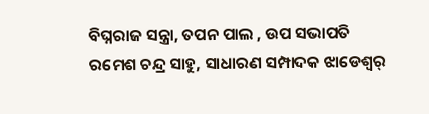ବିଘ୍ନରାଜ ସନ୍ତ୍ରା, ତପନ ପାଲ , ଉପ ସଭାପତି ରମେଶ ଚନ୍ଦ୍ର ସାହୁ, ସାଧାରଣ ସମ୍ପାଦକ ଝାଡେଶ୍ୱର୍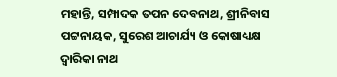ମହାନ୍ତି, ସମ୍ପାଦକ ତପନ ଦେବନାଥ, ଶ୍ରୀନିବାସ ପଟ୍ଟନାୟକ, ସୁରେଶ ଆଚାର୍ଯ୍ୟ ଓ କୋଷାଧ୍ୟକ୍ଷ ଦ୍ବାରିକା ନାଥ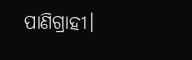ପାଣିଗ୍ରାହୀ।